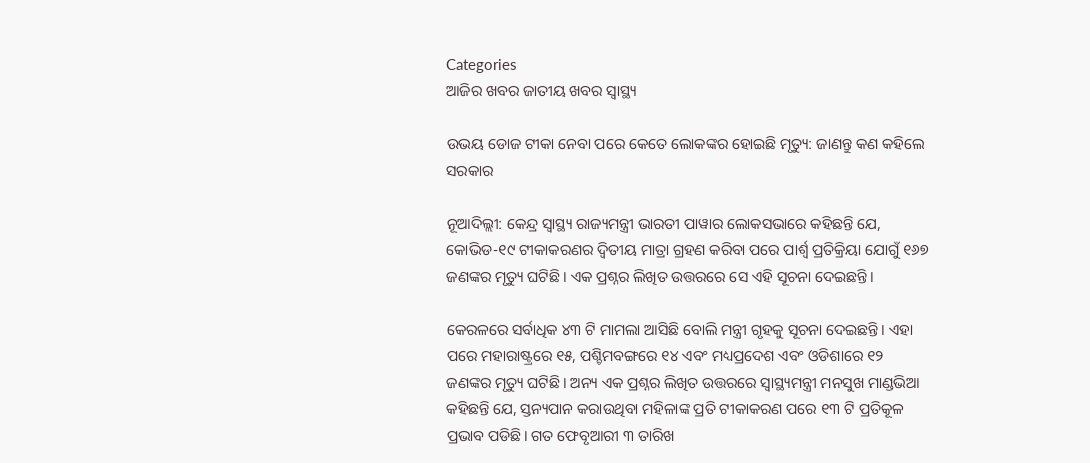Categories
ଆଜିର ଖବର ଜାତୀୟ ଖବର ସ୍ବାସ୍ଥ୍ୟ

ଉଭୟ ଡୋଜ ଟୀକା ନେବା ପରେ କେତେ ଲୋକଙ୍କର ହୋଇଛି ମୃତ୍ୟୁ: ଜାଣନ୍ତୁ କଣ କହିଲେ ସରକାର

ନୂଆଦିଲ୍ଲୀ: କେନ୍ଦ୍ର ସ୍ୱାସ୍ଥ୍ୟ ରାଜ୍ୟମନ୍ତ୍ରୀ ଭାରତୀ ପାୱାର ଲୋକସଭାରେ କହିଛନ୍ତି ଯେ, କୋଭିଡ-୧୯ ଟୀକାକରଣର ଦ୍ୱିତୀୟ ମାତ୍ରା ଗ୍ରହଣ କରିବା ପରେ ପାର୍ଶ୍ୱ ପ୍ରତିକ୍ରିୟା ଯୋଗୁଁ ୧୬୭ ଜଣଙ୍କର ମୃତ୍ୟୁ ଘଟିଛି। ଏକ ପ୍ରଶ୍ନର ଲିଖିତ ଉତ୍ତରରେ ସେ ଏହି ସୂଚନା ଦେଇଛନ୍ତି।

କେରଳରେ ସର୍ବାଧିକ ୪୩ ଟି ମାମଲା ଆସିଛି ବୋଲି ମନ୍ତ୍ରୀ ଗୃହକୁ ସୂଚନା ଦେଇଛନ୍ତି। ଏହା ପରେ ମହାରାଷ୍ଟ୍ରରେ ୧୫, ପଶ୍ଚିମବଙ୍ଗରେ ୧୪ ଏବଂ ମଧ୍ୟପ୍ରଦେଶ ଏବଂ ଓଡିଶାରେ ୧୨ ଜଣଙ୍କର ମୃତ୍ୟୁ ଘଟିଛି। ଅନ୍ୟ ଏକ ପ୍ରଶ୍ନର ଲିଖିତ ଉତ୍ତରରେ ସ୍ୱାସ୍ଥ୍ୟମନ୍ତ୍ରୀ ମନସୁଖ ମାଣ୍ଡଭିଆ କହିଛନ୍ତି ଯେ, ସ୍ତନ୍ୟପାନ କରାଉଥିବା ମହିଳାଙ୍କ ପ୍ରତି ଟୀକାକରଣ ପରେ ୧୩ ଟି ପ୍ରତିକୂଳ ପ୍ରଭାବ ପଡିଛି। ଗତ ଫେବୃଆରୀ ୩ ତାରିଖ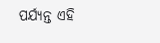ପର୍ଯ୍ୟନ୍ତ ଏହି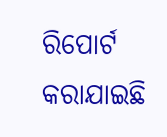ରିପୋର୍ଟ କରାଯାଇଛି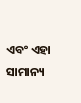ଏବଂ ଏହା ସାମାନ୍ୟ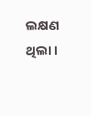ଲକ୍ଷଣ ଥିଲା।